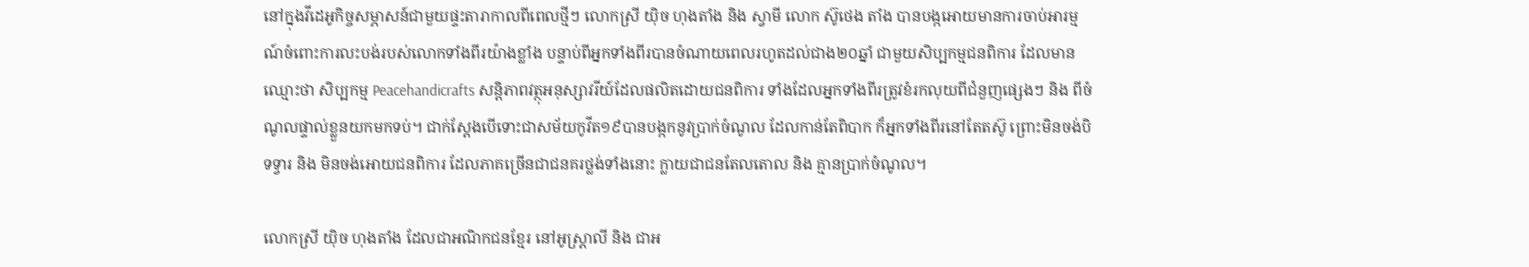នៅក្នុងវីដេអូកិច្ចសម្ភាសន៍ជាមួយផ្ទះតារាកាលពីពេលថ្មីៗ លោកស្រី យុិច ហុងតាំង និង ស្វាមី លោក ស៊ូថេង តាំង បានបង្កអោយមានការចាប់អារម្មណ៍ចំពោះការលះបង់របស់លោកទាំងពីរយ៉ាងខ្លាំង បន្ទាប់ពីអ្នកទាំងពីរបានចំណាយពេលរហូតដល់ជាង២០ឆ្នាំ ជាមួយសិប្បកម្មជនពិការ ដែលមានឈ្មោះថា សិប្បកម្ម Peacehandicrafts សន្តិភាពវត្ថុអនុស្សាវរីយ៍ដែលផលិតដោយជនពិការ ទាំងដែលអ្នកទាំងពីរត្រូវខំរកលុយពីជំនួញផ្សេងៗ និង ពីចំណូលផ្ទាល់ខ្លួនយកមកទប់។ ជាក់ស្ដែងបើទោះជាសម័យកូវីត១៩បានបង្កកនូវប្រាក់ចំណូល ដែលកាន់តែពិបាក ក៏អ្នកទាំងពីរនៅតែតស៊ូ ព្រោះមិនចង់បិទទ្វារ និង មិនចង់អោយជនពិការ ដែលភាគច្រើនជាជនគរថ្លង់ទាំងនោះ ក្លាយជាជនតែលតោល និង គ្មានប្រាក់ចំណូល។

លោកស្រី យុិច ហុងតាំង ដែលជាអណិកជនខ្មែរ នៅអូស្ត្រាលី និង ជាអ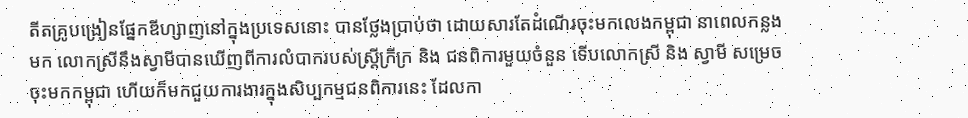តីតគ្រូបង្រៀនផ្នែកឌីហ្សាញនៅក្នុងប្រទេសនោះ បានថ្លែងប្រាប់ថា ដោយសារតែដំណើរចុះមកលេងកម្ពុជា នាពេលកន្លងមក លោកស្រីនឹងស្វាមីបានឃើញពីការលំបាករបស់ស្ត្រីក្រីក្រ និង ជនពិការមួយចំនួន ទើបលោកស្រី និង ស្វាមី សម្រេចចុះមកកម្ពុជា ហើយក៏មកជួយការងារក្នុងសិប្បកម្មជនពិការនេះ ដែលកា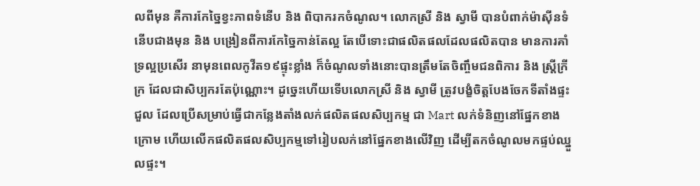លពីមុន គឺការកែច្នៃខ្វះភាពទំនើប និង ពិបាករកចំណូល។ លោកស្រី និង ស្វាមី បានបំពាក់ម៉ាស៊ីនទំនើបជាងមុន និង បង្រៀនពីការកែច្នៃកាន់តែល្អ តែបើទោះជាផលិតផលដែលផលិតបាន មានការគាំទ្រល្អប្រសើរ នាមុនពេលកូវីត១៩ផ្ទុះខ្លាំង ក៏ចំណូលទាំងនោះបានត្រឹមតែចិញ្ចឹមជនពិការ និង ស្ត្រីក្រីក្រ ដែលជាសិប្បករតែប៉ុណ្ណោះ។ ដូច្នេះហើយទើបលោកស្រី និង ស្វាមី ត្រូវបង្ខំចិត្តបែងចែកទីតាំងផ្ទះជួល ដែលប្រើសម្រាប់ធ្វើជាកន្លែងតាំងលក់ផលិតផលសិប្បកម្ម ជា Mart លក់ទំនិញនៅផ្នែកខាងក្រោម ហើយលើកផលិតផលសិប្បកម្មទៅរៀបលក់នៅផ្នែកខាងលើវិញ ដើម្បីតកចំណូលមកផ្ទប់ឈ្នួលផ្ទះ។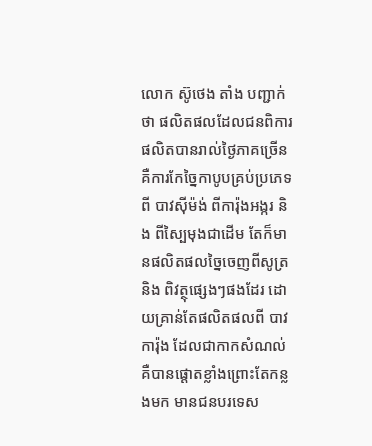លោក ស៊ូថេង តាំង បញ្ជាក់ថា ផលិតផលដែលជនពិការផលិតបានរាល់ថ្ងៃភាគច្រើន គឺការកែច្នៃកាបូបគ្រប់ប្រភេទពី បាវស៊ីម៉ង់ ពីការ៉ុងអង្ករ និង ពីស្បៃមុងជាដើម តែក៏មានផលិតផលច្នៃចេញពីសូត្រ និង ពិវត្ថុផ្សេងៗផងដែរ ដោយគ្រាន់តែផលិតផលពី បាវ ការ៉ុង ដែលជាកាកសំណល់ គឺបានផ្ដោតខ្លាំងព្រោះតែកន្លងមក មានជនបរទេស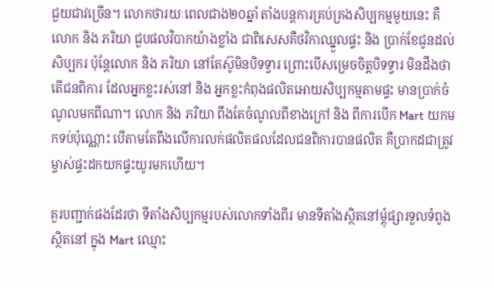ជួយជាវច្រើន។ លោកថារយៈពេលជាង២០ឆ្នាំ តាំងបន្តការគ្រប់គ្រងសិប្បកម្មមួយនេះ គឺលោក និង ភរិយា ជួបផលវិបាកយ៉ាងខ្លាំង ជាពិសេសគឺថវិកាឈ្នួលផ្ទះ និង ប្រាក់ខែជូនដល់សិប្បករ ប៉ុន្តែលោក និង ភរិយា នៅតែស៊ូមិនបិទទ្វារ ព្រោះបើសម្រេចចិត្តបិទទ្វារ មិនដឹងថាតើជនពិការ ដែលអ្នកខ្លះរស់នៅ និង អ្នកខ្លះកំពុងផលិតអោយសិប្បកម្មតាមផ្ទះ មានប្រាក់ចំណូលមកពីណា។ លោក និង ភរិយា ពឹងតែចំណូលពីខាងក្រៅ និង ពីការបើក Mart យកមកទប់ប៉ុណ្ណោះ បើតាមតែពឹងលើការលក់ផលិតផលដែលជនពិការបានផលិត គឺប្រាកដជាត្រូវម្ចាស់ផ្ទះដកយកផ្ទះយូរមកហើយ។

គួរបញ្ជាក់ផងដែរថា ទីតាំងសិប្បកម្មរបស់លោកទាំងពីរ មានទីតាំងស្ថិតនៅម្ដុំផ្សារទួលទំពូង ស្ថិតនៅ ក្នុង Mart ឈ្មោះ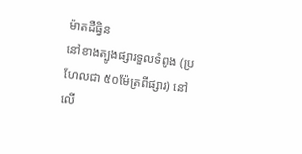ម៉ាតដឺធ្វិន
នៅខាងត្បូងផ្សារទួលទំពូង (ប្រហែលជា ៥០ម៉ែត្រពីផ្សារ) នៅលើ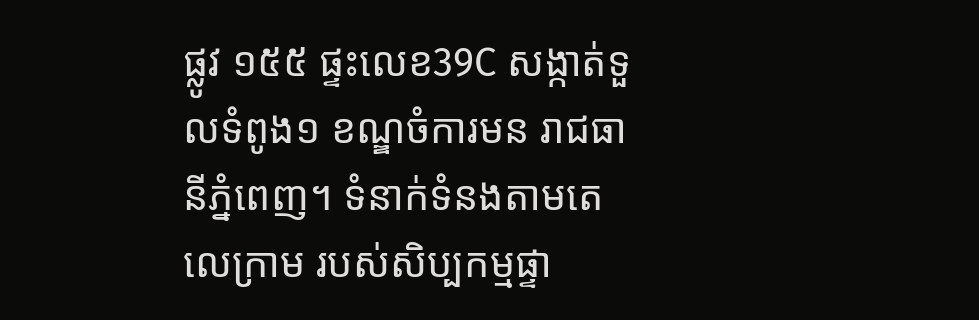ផ្លូវ ១៥៥ ផ្ទះលេខ39C សង្កាត់ទួលទំពូង១ ខណ្ឌចំការមន រាជធានីភ្នំពេញ។ ទំនាក់ទំនងតាមតេលេក្រាម របស់សិប្បកម្មផ្ទា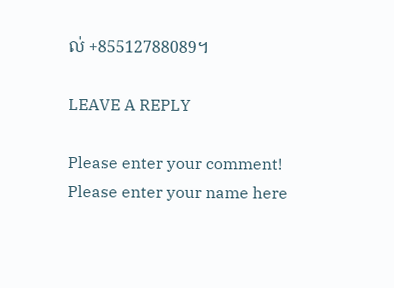ល់ +85512788089។

LEAVE A REPLY

Please enter your comment!
Please enter your name here